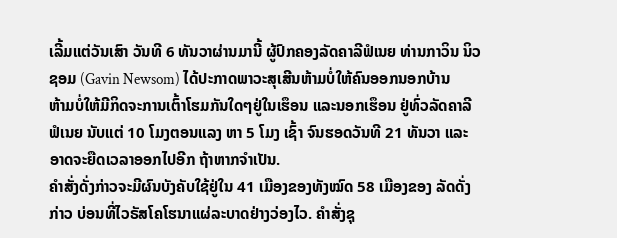ເລີ້ມແຕ່ວັນເສົາ ວັນທີ 6 ທັນວາຜ່ານມານີ້ ຜູ້ປົກຄອງລັດຄາລີຟໍເນຍ ທ່ານກາວິນ ນິວ
ຊອມ (Gavin Newsom) ໄດ້ປະກາດພາວະສຸເສີນຫ້າມບໍ່ໃຫ້ຄົນອອກນອກບ້ານ
ຫ້າມບໍ່ໃຫ້ມີກິດຈະການເຕົ້າໂຮມກັນໃດໆຢູ່ໃນເຮຶອນ ແລະນອກເຮຶອນ ຢູ່ທົ່ວລັດຄາລີ
ຟໍເນຍ ນັບແຕ່ 10 ໂມງຕອນແລງ ຫາ 5 ໂມງ ເຊົ້າ ຈົນຮອດວັນທີ 21 ທັນວາ ແລະ
ອາດຈະຍືດເວລາອອກໄປອີກ ຖ້າຫາກຈໍາເປັນ.
ຄຳສັ່ງດັ່ງກ່າວຈະມີຜົນບັງຄັບໃຊ້ຢູ່ໃນ 41 ເມືອງຂອງທັງໝົດ 58 ເມືອງຂອງ ລັດດັ່ງ
ກ່າວ ບ່ອນທີ່ໄວຣັສໂຄໂຮນາແຜ່ລະບາດຢ່າງວ່ອງໄວ. ຄຳສັ່ງຊຸ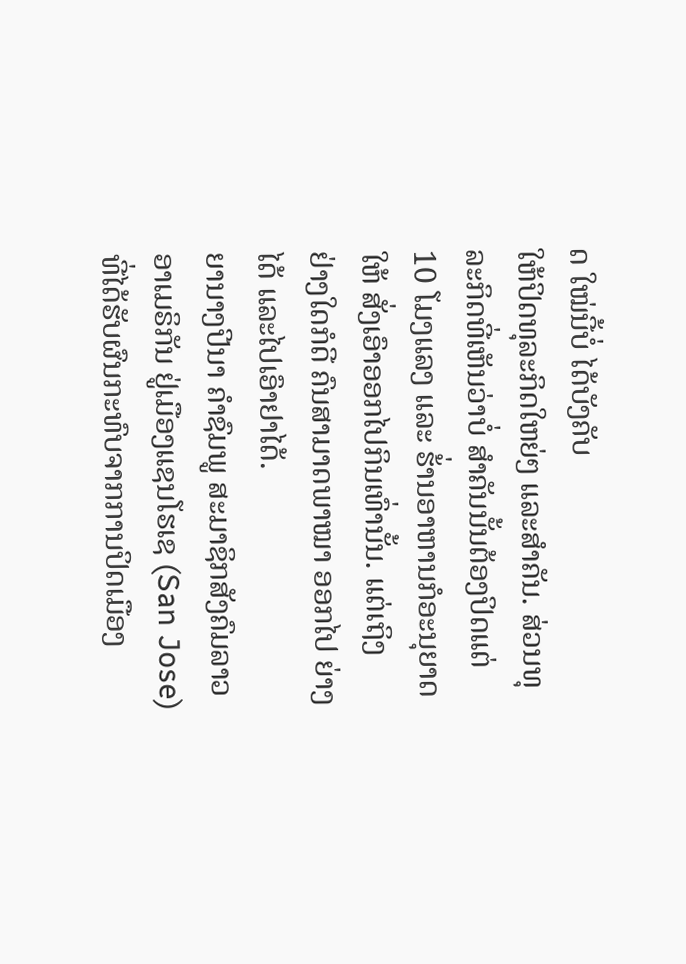ດ ໃໝ່ນີ້ບໍ່ ໄດ້ບັງຄັບ
ໃຫ້ປິດທຸລະກິດໃຫຍ່ໆ ແລະສໍາຄັນ. ສ່ວນທຸລະກິດທີ່ເຫັນວ່າບໍ່ ສຳຄັນນັ້ນຕ້ອງປິດແຕ່
10 ໂມງແລງ ແລະ ຮ້່ານອາຫານກໍອະນຸຍາດໃຫ້ ສັ່ງເອົາອອກໄປກິນເທົ່ານັ້ນ. ແຕ່ເຖິງ
ຢ່າງໃດກໍດີ ຄົນສາມາດພາໝາ ອອກໄປ ຍ່າງໄດ້ ແລະໄປເອົາຢາໄດ້.
ຍານາງປີນາ ຄຳຊົມພູ ສະມາຊິກສັງຄົມລາວອາເມຣິກັນ ຢູ່ເມືອງແຊນໂຮເຊ (San Jose)
ທີ່ໄດ້ຮັບຜົນກະທົບຈາກການປິດເມືອງ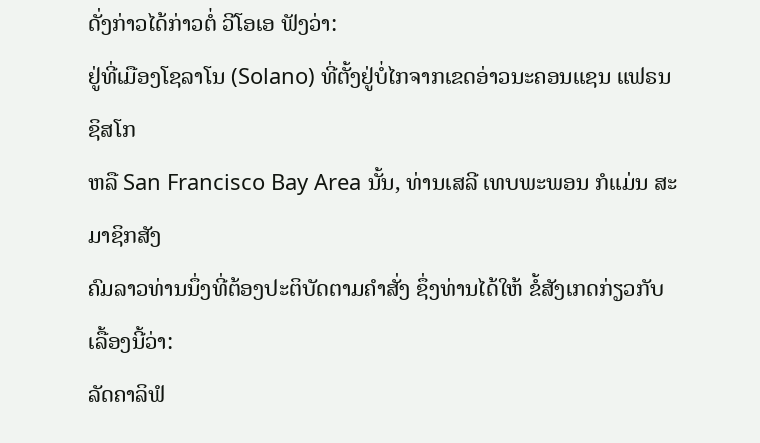ດັ່ງກ່າວໄດ້ກ່າວຕໍ່ ວີໂອເອ ຟັງວ່າ:
ຢູ່ທີ່ເມືອງໂຊລາໂນ (Solano) ທີ່ຕັ້ງຢູ່ບໍ່ໄກຈາກເຂດອ່າວນະຄອນແຊນ ແຟຣນ ຊິສໂກ
ຫລື San Francisco Bay Area ນັ້ນ, ທ່ານເສລີ ເທບພະພອນ ກໍແມ່ນ ສະມາຊິກສັງ
ຄົມລາວທ່ານນຶ່ງທີ່ຕ້ອງປະຕິບັດຕາມຄຳສັ່ງ ຊຶ່ງທ່ານໄດ້ໃຫ້ ຂໍ້ສັງເກດກ່ຽວກັບເລື້ອງນີ້ວ່າ:
ລັດຄາລິຟໍ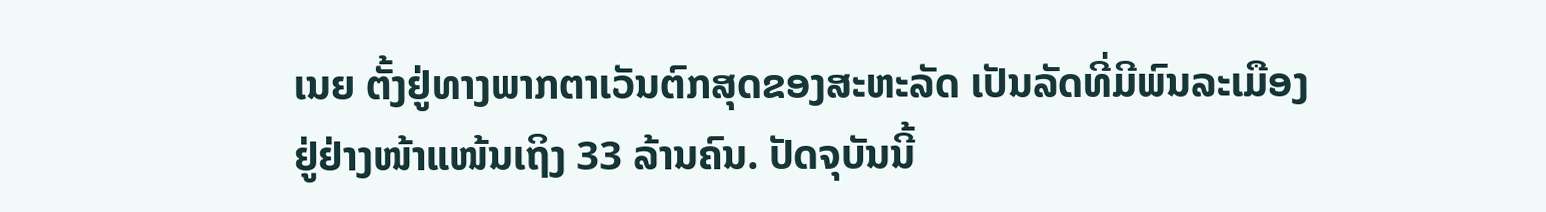ເນຍ ຕັ້ງຢູ່ທາງພາກຕາເວັນຕົກສຸດຂອງສະຫະລັດ ເປັນລັດທີ່ມີພົນລະເມືອງ
ຢູ່ຢ່າງໜ້າແໜ້ນເຖິງ 33 ລ້ານຄົນ. ປັດຈຸບັນນີ້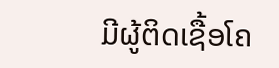ມີຜູ້ຕິດເຊື້ອໂຄ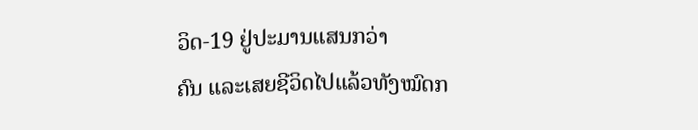ວິດ-19 ຢູ່ປະມານແສນກວ່າ
ຄົນ ແລະເສຍຊີວິດໄປແລ້ວທັງໝົດກ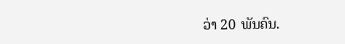ວ່າ 20 ພັນຄົນ.